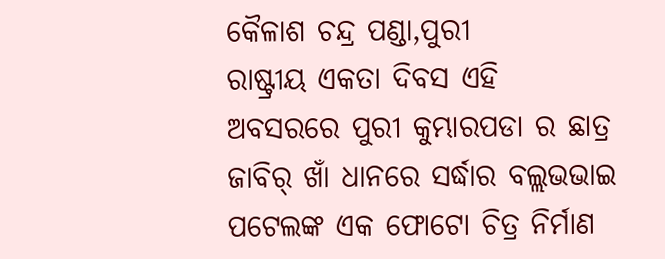କୈଳାଶ ଚନ୍ଦ୍ର ପଣ୍ଡା,ପୁରୀ
ରାଷ୍ଟ୍ରୀୟ ଏକତା ଦିବସ ଏହି ଅବସରରେ ପୁରୀ କୁମ୍ଭାରପଡା ର ଛାତ୍ର ଜାବିର୍ ଖାଁ ଧାନରେ ସର୍ଦ୍ଧାର ବଲ୍ଲଭଭାଇ ପଟେଲଙ୍କ ଏକ ଫୋଟୋ ଚିତ୍ର ନିର୍ମାଣ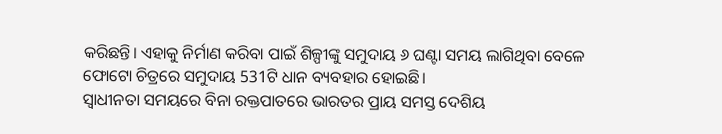କରିଛନ୍ତି। ଏହାକୁ ନିର୍ମାଣ କରିବା ପାଇଁ ଶିଳ୍ପୀଙ୍କୁ ସମୁଦାୟ ୬ ଘଣ୍ଟା ସମୟ ଲାଗିଥିବା ବେଳେ ଫୋଟୋ ଚିତ୍ରରେ ସମୁଦାୟ 531ଟି ଧାନ ବ୍ୟବହାର ହୋଇଛି।
ସ୍ୱାଧୀନତା ସମୟରେ ବିନା ରକ୍ତପାତରେ ଭାରତର ପ୍ରାୟ ସମସ୍ତ ଦେଶିୟ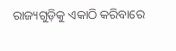ରାଜ୍ୟଗୁଡ଼ିକୁ ଏକାଠି କରିବାରେ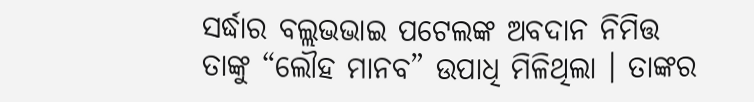ସର୍ଦ୍ଧାର ବଲ୍ଲଭଭାଇ ପଟେଲଙ୍କ ଅବଦାନ ନିମିତ୍ତ ତାଙ୍କୁ “ଲୌହ ମାନବ” ଉପାଧି ମିଳିଥିଲା । ତାଙ୍କର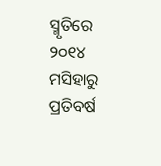ସ୍ମୃତିରେ ୨୦୧୪ ମସିହାରୁ ପ୍ରତିବର୍ଷ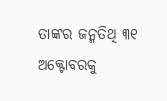ତାଙ୍କର ଜନ୍ମତିଥି ୩୧ ଅକ୍ଟୋବରକୁ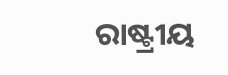ରାଷ୍ଟ୍ରୀୟ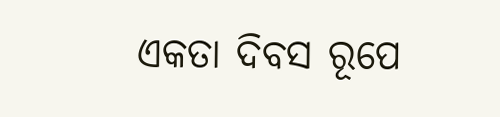ଏକତା ଦିବସ ରୂପେ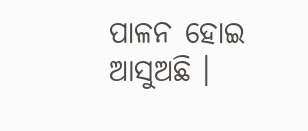ପାଳନ ହୋଇ ଆସୁଅଛି ।